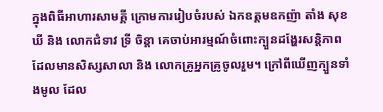ក្នុងពិធីអាហារសាមគ្គី ក្រោមការរៀបចំរបស់ ឯកឧត្តមឧកញ៉ា តាំង សុខឃី និង លោកជំទាវ ទ្រី ចិន្តា គេចាប់អារម្មណ៍ចំពោះក្បួនដង្ហែរសន្តិភាព ដែលមានសិស្សសាលា និង លោកគ្រូអ្នកគ្រូចូលរួម។ ក្រៅពីឃើញក្បួនទាំងមូល ដែល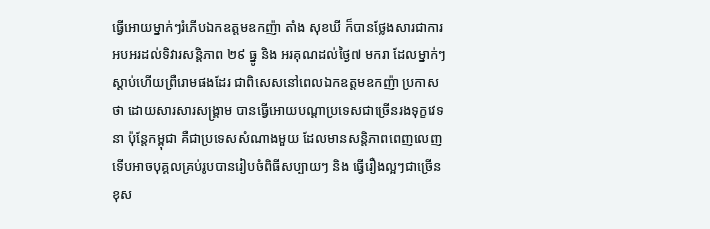ធ្វើអោយម្នាក់ៗរំភើបឯកឧត្តមឧកញ៉ា តាំង សុខឃី ក៏បានថ្លែងសារជាការអបអរដល់ទិវារសន្តិភាព ២៩ ធ្នូ និង អរគុណដល់ថ្ងៃ៧ មករា ដែលម្នាក់ៗស្ដាប់ហើយព្រឺរោមផងដែរ ជាពិសេសនៅពេលឯកឧត្តមឧកញ៉ា ប្រកាសថា ដោយសារសារសង្គ្រាម បានធ្វើអោយបណ្ដាប្រទេសជាច្រើនរងទុក្ខវេទនា ប៉ុន្តែកម្ពុជា គឺជាប្រទេសសំណាងមួយ ដែលមានសន្តិភាពពេញលេញ ទើបអាចបុគ្គលគ្រប់រូបបានរៀបចំពិធីសប្បាយៗ និង ធ្វើរឿងល្អៗជាច្រើន ខុស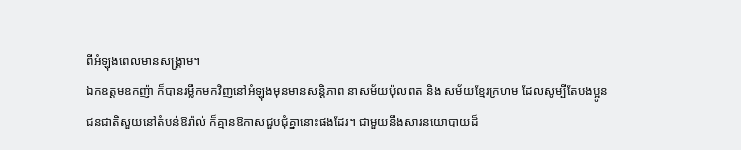ពីអំឡុងពេលមានសង្គ្រាម។
ឯកឧត្តមឧកញ៉ា ក៏បានរម្លឹកមកវិញនៅអំឡុងមុនមានសន្តិភាព នាសម័យប៉ុលពត និង សម័យខ្មែរក្រហម ដែលសូម្បីតែបងប្អូនជនជាតិសួយនៅតំបន់ឱរ៉ាល់ ក៏គ្មានឱកាសជួបជុំគ្នានោះផងដែរ។ ជាមួយនឹងសារនយោបាយដ៏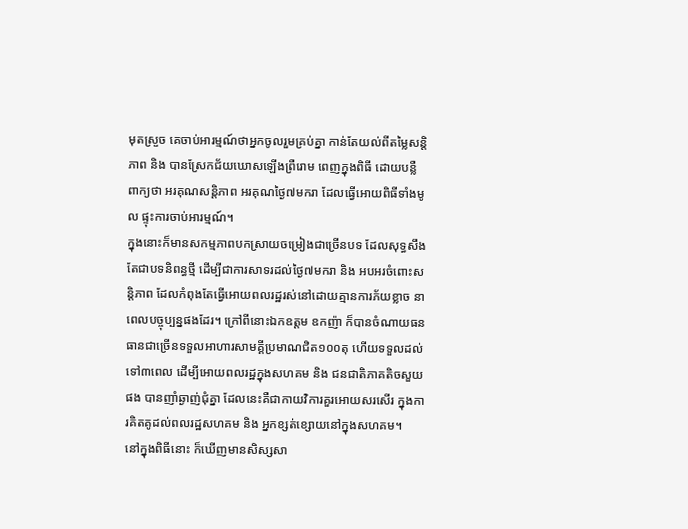មុតស្រួច គេចាប់អារម្មណ៍ថាអ្នកចូលរួមគ្រប់គ្នា កាន់តែយល់ពីតម្លៃសន្តិភាព និង បានស្រែកជ័យឃោសឡើងព្រឺរោម ពេញក្នុងពិធី ដោយបន្លឺពាក្យថា អរគុណសន្តិភាព អរគុណថ្ងៃ៧មករា ដែលធ្វើអោយពិធីទាំងមូល ផ្ទុះការចាប់អារម្មណ៍។
ក្នុងនោះក៏មានសកម្មភាពបកស្រាយចម្រៀងជាច្រើនបទ ដែលសុទ្ធសឹងតែជាបទនិពន្ធថ្មី ដើម្បីជាការសាទរដល់ថ្ងៃ៧មករា និង អបអរចំពោះសន្តិភាព ដែលកំពុងតែធ្វើអោយពលរដ្ឋរស់នៅដោយគ្មានការភ័យខ្លាច នាពេលបច្ចុប្បន្នផងដែរ។ ក្រៅពីនោះឯកឧត្តម ឧកញ៉ា ក៏បានចំណាយធនធានជាច្រើនទទួលអាហារសាមគ្គីប្រមាណជិត១០០តុ ហើយទទួលដល់ទៅ៣ពេល ដើម្បីអោយពលរដ្ឋក្នុងសហគម និង ជនជាតិភាគតិចសួយផង បានញាំឆ្ងាញ់ជុំគ្នា ដែលនេះគឺជាកាយវិការគួរអោយសរសើរ ក្នុងការគិតគូដល់ពលរដ្ឋសហគម និង អ្នកខ្សត់ខ្សោយនៅក្នុងសហគម។
នៅក្នុងពិធីនោះ ក៏ឃើញមានសិស្សសា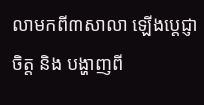លាមកពី៣សាលា ឡើងប្ដេជ្ញាចិត្ត និង បង្ហាញពី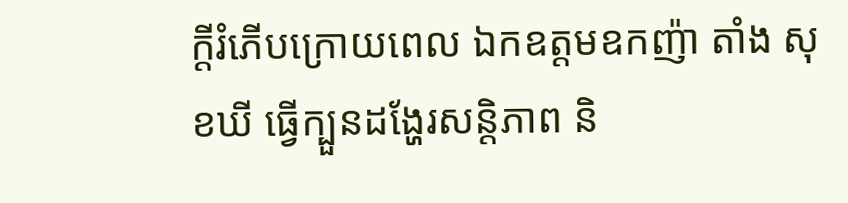ក្ដីរំភើបក្រោយពេល ឯកឧត្តមឧកញ៉ា តាំង សុខឃី ធ្វើក្បួនដង្ហែរសន្តិភាព និ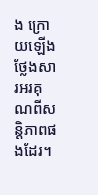ង ក្រោយឡើងថ្លែងសារអរគុណពីសន្តិភាពផងដែរ។